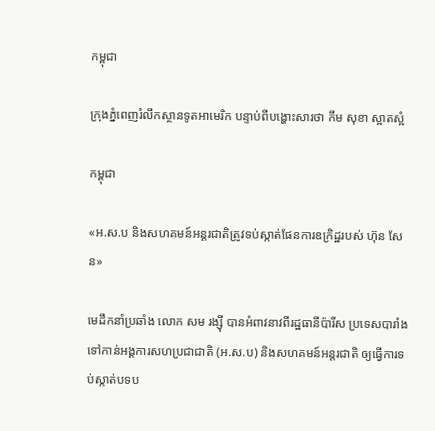កម្ពុជា

ក្រុងភ្នំពេញរំលឹកស្ថានទូតអាមេរិក បន្ទាប់ពីបង្ហោះសារថា កឹម សុខា ស្អាតស្អំ

កម្ពុជា

«អ.ស.ប និងសហគមន៍អន្តរជាតិត្រូវទប់ស្កាត់ផែនការឧក្រិដ្ឋរបស់ ហ៊ុន សែន»

មេដឹកនាំប្រឆាំង លោក សម រង្ស៊ី បានអំពាវនាវពីរដ្ឋធានីប៉ារីស ប្រទេសបារាំង ទៅកាន់អង្គការសហប្រជាជាតិ (អ.ស.ប) និងសហគមន៍អន្តរជាតិ ឲ្យធ្វើការទប់ស្កាត់បទប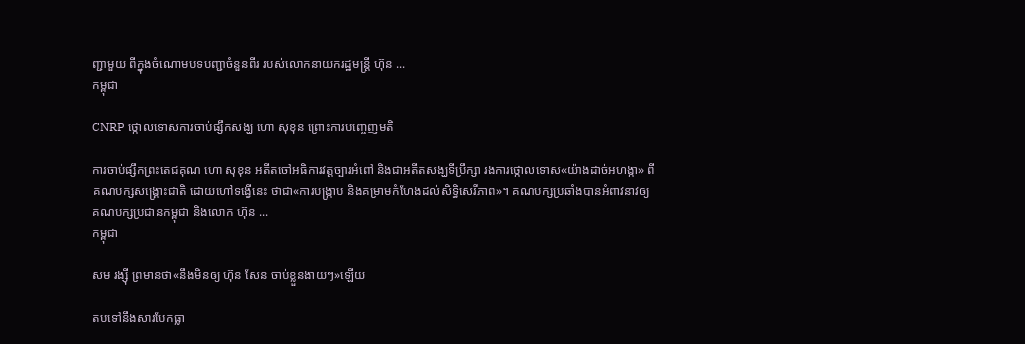ញ្ជាមួយ ពីក្នុងចំណោមបទបញ្ជាចំនួនពីរ របស់លោកនាយករដ្ឋមន្ត្រី ហ៊ុន ...
កម្ពុជា

CNRP ថ្កោលទោសការចាប់ផ្សឹកសង្ឃ ហោ សុខុន ព្រោះការបញ្ចេញមតិ

ការចាប់ផ្សឹកព្រះតេជគុណ ហោ សុខុន អតីតចៅអធិការវត្តច្បារអំពៅ និងជាអតីតសង្ឃទីប្រឹក្សា រងការថ្កោលទោស«យ៉ាងដាច់អហង្កា» ពីគណបក្សសង្គ្រោះជាតិ ដោយហៅទង្វើនេះ ថាជា«ការបង្ក្រាប និងគម្រាមកំហែងដល់សិទ្ធិសេរីភាព»។ គណបក្សប្រឆាំងបានអំពាវនាវឲ្យគណបក្សប្រជានកម្ពុជា និងលោក ហ៊ុន ...
កម្ពុជា

សម រង្ស៊ី ព្រមានថា«នឹងមិនឲ្យ ហ៊ុន សែន ចាប់ខ្លួនងាយៗ»ឡើយ

តបទៅនឹងសារបែកធ្លា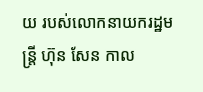យ របស់លោកនាយករដ្ឋមន្ត្រី ហ៊ុន សែន កាល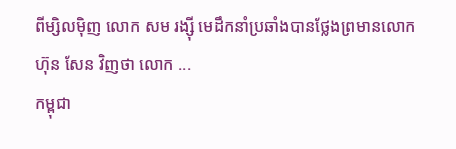ពីម្សិលម៉ិញ លោក សម រង្ស៊ី មេដឹកនាំប្រឆាំងបានថ្លែងព្រមានលោក ហ៊ុន សែន វិញថា លោក ...
កម្ពុជា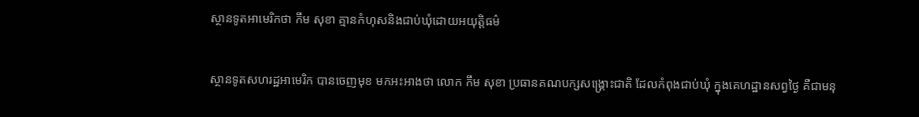ស្ថានទូតអាមេរិកថា កឹម សុខា គ្មានកំហុសនិងជាប់ឃុំដោយអយុត្តិធម៌

ស្ថានទូតសហរដ្ឋអាមេរិក បានចេញមុខ មកអះអាងថា លោក កឹម សុខា ប្រធានគណបក្សសង្គ្រោះជាតិ ដែលកំពុងជាប់ឃុំ ក្នុងគេហដ្ឋានសព្វថ្ងៃ គឺជាមនុ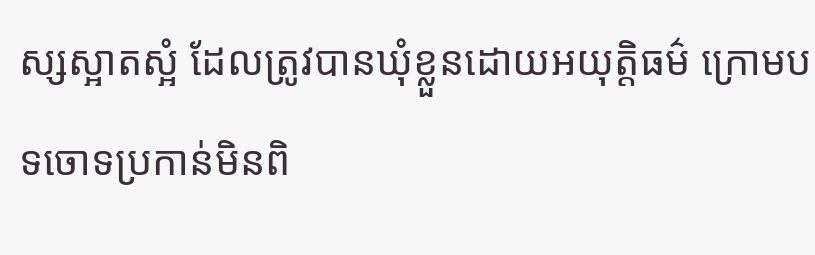ស្សស្អាតស្អំ ដែលត្រូវបានឃុំខ្លួនដោយអយុត្តិធម៌ ក្រោមបទចោទប្រកាន់មិនពិ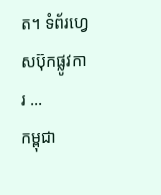ត។ ទំព័រហ្វេសប៊ុកផ្លូវការ ...
កម្ពុជា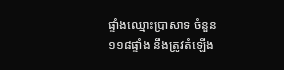ផ្ទាំងឈ្មោះប្រាសាទ ចំនួន១១៨ផ្ទាំង នឹងត្រូវតំឡើង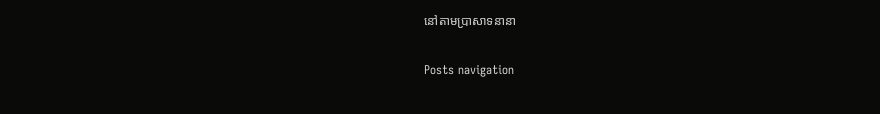នៅតាមប្រាសាទនានា

Posts navigation